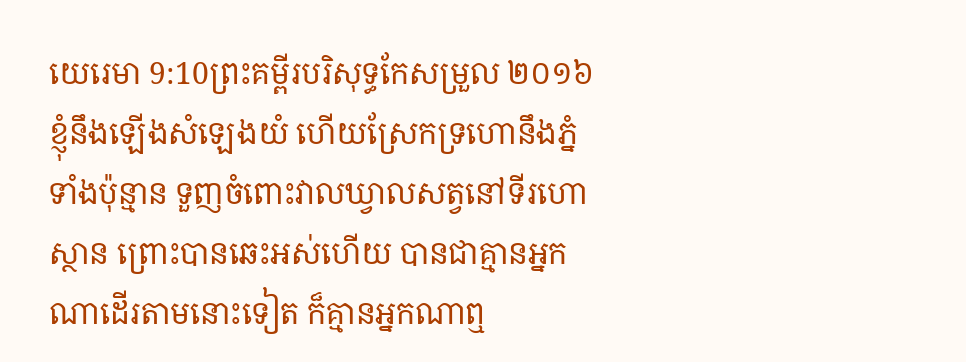យេរេមា 9:10ព្រះគម្ពីរបរិសុទ្ធកែសម្រួល ២០១៦ខ្ញុំនឹងឡើងសំឡេងយំ ហើយស្រែកទ្រហោនឹងភ្នំទាំងប៉ុន្មាន ទួញចំពោះវាលឃ្វាលសត្វនៅទីរហោស្ថាន ព្រោះបានឆេះអស់ហើយ បានជាគ្មានអ្នកណាដើរតាមនោះទៀត ក៏គ្មានអ្នកណាឮ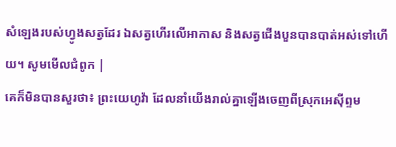សំឡេងរបស់ហ្វូងសត្វដែរ ឯសត្វហើរលើអាកាស និងសត្វជើងបួនបានបាត់អស់ទៅហើយ។ សូមមើលជំពូក |
គេក៏មិនបានសួរថា៖ ព្រះយេហូវ៉ា ដែលនាំយើងរាល់គ្នាឡើងចេញពីស្រុកអេស៊ីព្ទម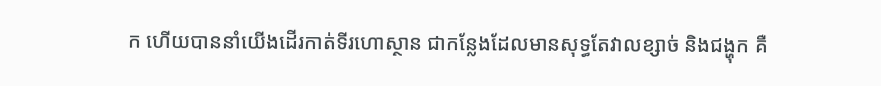ក ហើយបាននាំយើងដើរកាត់ទីរហោស្ថាន ជាកន្លែងដែលមានសុទ្ធតែវាលខ្សាច់ និងជង្ហុក គឺ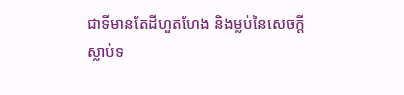ជាទីមានតែដីហួតហែង និងម្លប់នៃសេចក្ដីស្លាប់ទ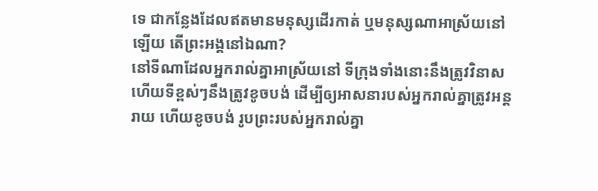ទេ ជាកន្លែងដែលឥតមានមនុស្សដើរកាត់ ឬមនុស្សណាអាស្រ័យនៅឡើយ តើព្រះអង្គនៅឯណា?
នៅទីណាដែលអ្នករាល់គ្នាអាស្រ័យនៅ ទីក្រុងទាំងនោះនឹងត្រូវវិនាស ហើយទីខ្ពស់ៗនឹងត្រូវខូចបង់ ដើម្បីឲ្យអាសនារបស់អ្នករាល់គ្នាត្រូវអន្តរាយ ហើយខូចបង់ រូបព្រះរបស់អ្នករាល់គ្នា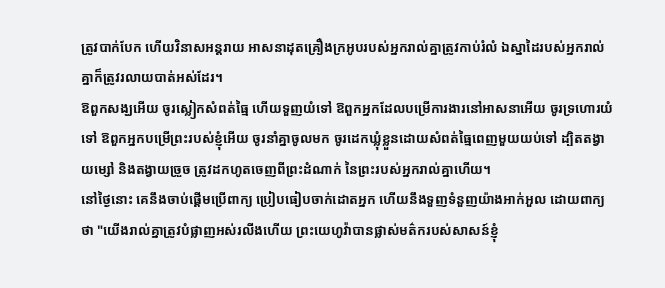ត្រូវបាក់បែក ហើយវិនាសអន្តរាយ អាសនាដុតគ្រឿងក្រអូបរបស់អ្នករាល់គ្នាត្រូវកាប់រំលំ ឯស្នាដៃរបស់អ្នករាល់គ្នាក៏ត្រូវរលាយបាត់អស់ដែរ។
ឱពួកសង្ឃអើយ ចូរស្លៀកសំពត់ធ្មៃ ហើយទួញយំទៅ ឱពួកអ្នកដែលបម្រើការងារនៅអាសនាអើយ ចូរទ្រហោរយំទៅ ឱពួកអ្នកបម្រើព្រះរបស់ខ្ញុំអើយ ចូរនាំគ្នាចូលមក ចូរដេកឃ្លុំខ្លួនដោយសំពត់ធ្មៃពេញមួយយប់ទៅ ដ្បិតតង្វាយម្សៅ និងតង្វាយច្រួច ត្រូវដកហូតចេញពីព្រះដំណាក់ នៃព្រះរបស់អ្នករាល់គ្នាហើយ។
នៅថ្ងៃនោះ គេនឹងចាប់ផ្ដើមប្រើពាក្យ ប្រៀបធៀបចាក់ដោតអ្នក ហើយនឹងទួញទំនួញយ៉ាងអាក់អួល ដោយពាក្យថា "យើងរាល់គ្នាត្រូវបំផ្លាញអស់រលីងហើយ ព្រះយេហូវ៉ាបានផ្លាស់មត៌ករបស់សាសន៍ខ្ញុំ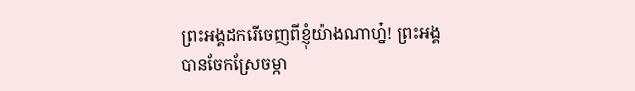ព្រះអង្គដករើចេញពីខ្ញុំយ៉ាងណាហ្ន៎! ព្រះអង្គបានចែកស្រែចម្កា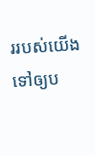ររបស់យើង ទៅឲ្យប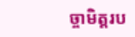ច្ចាមិត្តរប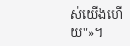ស់យើងហើយ"»។